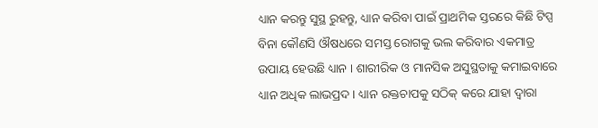ଧ୍ୟାନ କରନ୍ତୁ ସୁସ୍ଥ ରୁହନ୍ତୁ, ଧ୍ୟାନ କରିବା ପାଇଁ ପ୍ରାଥମିକ ସ୍ତରରେ କିଛି ଟିପ୍ସ
ବିନା କୌଣସି ଔଷଧରେ ସମସ୍ତ ରୋଗକୁ ଭଲ କରିବାର ଏକମାତ୍ର ଉପାୟ ହେଉଛି ଧ୍ୟାନ । ଶାରୀରିକ ଓ ମାନସିକ ଅସୁସ୍ଥତାକୁ କମାଇବାରେ ଧ୍ୟାନ ଅଧିକ ଲାଭପ୍ରଦ । ଧ୍ୟାନ ରକ୍ତଚାପକୁ ସଠିକ୍ କରେ ଯାହା ଦ୍ୱାରା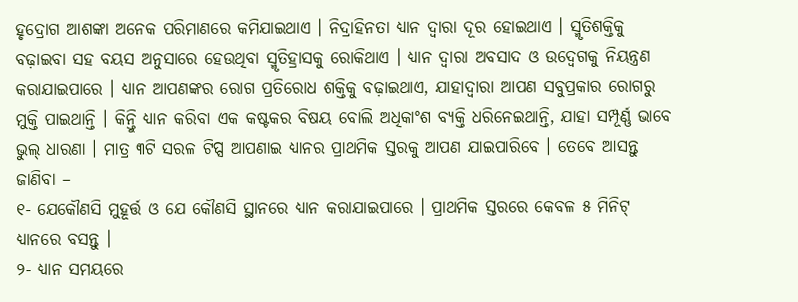ହୃଦ୍ରୋଗ ଆଶଙ୍କା ଅନେକ ପରିମାଣରେ କମିଯାଇଥାଏ । ନିଦ୍ରାହିନତା ଧ୍ୟାନ ଦ୍ୱାରା ଦୂର ହୋଇଥାଏ । ସ୍ମୃତିଶକ୍ତିକୁ ବଢ଼ାଇବା ସହ ବୟସ ଅନୁସାରେ ହେଉଥିବା ସ୍ମୃତିହ୍ରାସକୁ ରୋକିଥାଏ । ଧ୍ୟାନ ଦ୍ୱାରା ଅବସାଦ ଓ ଉଦ୍ବେଗକୁ ନିୟନ୍ତ୍ରଣ କରାଯାଇପାରେ । ଧ୍ୟାନ ଆପଣଙ୍କର ରୋଗ ପ୍ରତିରୋଧ ଶକ୍ତିକୁ ବଢ଼ାଇଥାଏ, ଯାହାଦ୍ୱାରା ଆପଣ ସବୁପ୍ରକାର ରୋଗରୁ ମୁକ୍ତି ପାଇଥାନ୍ତି । କିନ୍ତୁି ଧ୍ୟାନ କରିବା ଏକ କଷ୍ଟକର ବିଷୟ ବୋଲି ଅଧିକାଂଶ ବ୍ୟକ୍ତି ଧରିନେଇଥାନ୍ତି, ଯାହା ସମ୍ପୂର୍ଣ୍ଣ ଭାବେ ଭୁଲ୍ ଧାରଣା । ମାତ୍ର ୩ଟି ସରଳ ଟିପ୍ସ ଆପଣାଇ ଧ୍ୟାନର ପ୍ରାଥମିକ ସ୍ତରକୁ ଆପଣ ଯାଇପାରିବେ । ତେବେ ଆସନ୍ତୁ ଜାଣିବା –
୧- ଯେକୌଣସି ମୁହୂର୍ତ୍ତ ଓ ଯେ କୌଣସି ସ୍ଥାନରେ ଧ୍ୟାନ କରାଯାଇପାରେ । ପ୍ରାଥମିକ ସ୍ତରରେ କେବଳ ୫ ମିନିଟ୍ ଧ୍ୟାନରେ ବସନ୍ତୁ ।
୨- ଧ୍ୟାନ ସମୟରେ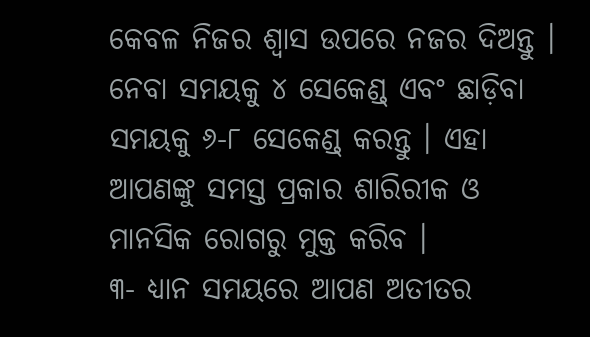କେବଳ ନିଜର ଶ୍ୱାସ ଉପରେ ନଜର ଦିଅନ୍ତୁ । ନେବା ସମୟକୁ ୪ ସେକେଣ୍ଡ୍ ଏବଂ ଛାଡ଼ିବା ସମୟକୁ ୬-୮ ସେକେଣ୍ଡ୍ କରନ୍ତୁ । ଏହା ଆପଣଙ୍କୁ ସମସ୍ତ ପ୍ରକାର ଶାରିରୀକ ଓ ମାନସିକ ରୋଗରୁ ମୁକ୍ତ କରିବ ।
୩- ଧ୍ୟାନ ସମୟରେ ଆପଣ ଅତୀତର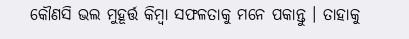କୌଣସି ଭଲ ମୁହୂର୍ତ୍ତ କିମ୍ବା ସଫଳତାକୁ ମନେ ପକାନ୍ତୁ । ତାହାକୁ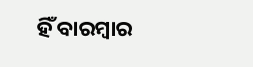ହିଁ ବାରମ୍ବାର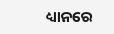ଧ୍ୟାନରେ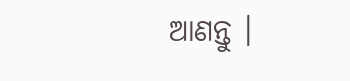ଆଣନ୍ତୁ ।